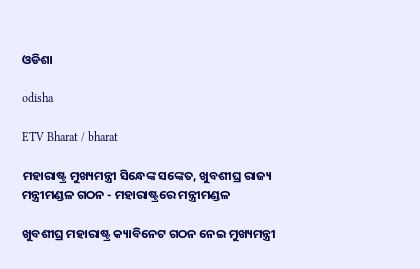ଓଡିଶା

odisha

ETV Bharat / bharat

ମହାରାଷ୍ଟ୍ର ମୁଖ୍ୟମନ୍ତ୍ରୀ ସିନ୍ଧେଙ୍କ ସଙ୍କେତ, ଖୁବଶୀଘ୍ର ରାଜ୍ୟ ମନ୍ତ୍ରୀମଣ୍ଡଳ ଗଠନ - ମହାରାଷ୍ଟ୍ରରେ ମନ୍ତ୍ରୀମଣ୍ଡଳ

ଖୁବଶୀଘ୍ର ମହାରାଷ୍ଟ୍ର କ୍ୟାବିନେଟ ଗଠନ ନେଇ ମୁଖ୍ୟମନ୍ତ୍ରୀ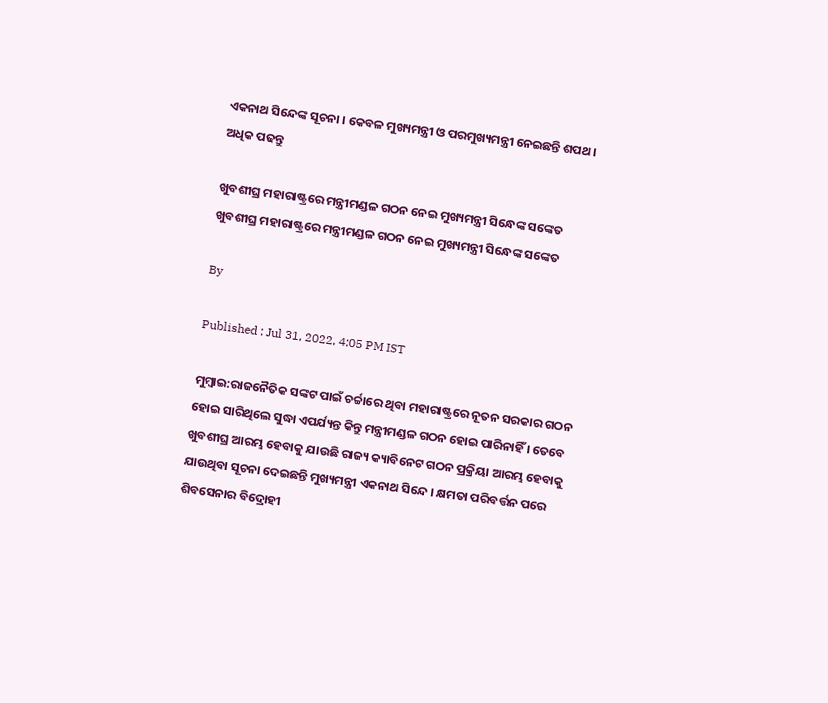ଏକନାଥ ସିନ୍ଦେଙ୍କ ସୂଚନା । କେବଳ ମୁଖ୍ୟମନ୍ତ୍ରୀ ଓ ପରମୁଖ୍ୟମନ୍ତ୍ରୀ ନେଇଛନ୍ତି ଶପଥ । ଅଧିକ ପଢନ୍ତୁ

ଖୁବଶୀଘ୍ର ମହାରାଷ୍ଟ୍ରରେ ମନ୍ତ୍ରୀମଣ୍ଡଳ ଗଠନ ନେଇ ମୁଖ୍ୟମନ୍ତ୍ରୀ ସିନ୍ଧେଙ୍କ ସଙ୍କେତ
ଖୁବଶୀଘ୍ର ମହାରାଷ୍ଟ୍ରରେ ମନ୍ତ୍ରୀମଣ୍ଡଳ ଗଠନ ନେଇ ମୁଖ୍ୟମନ୍ତ୍ରୀ ସିନ୍ଧେଙ୍କ ସଙ୍କେତ

By

Published : Jul 31, 2022, 4:05 PM IST

ମୁମ୍ବାଇ:ରାଜନୈତିକ ସଙ୍କଟ ପାଇଁ ଚର୍ଚ୍ଚାରେ ଥିବା ମହାରାଷ୍ଟ୍ରରେ ନୂତନ ସରକାର ଗଠନ ହୋଇ ସାରିଥିଲେ ସୁଦ୍ଧା ଏପର୍ଯ୍ୟନ୍ତ କିନ୍ତୁ ମନ୍ତ୍ରୀମଣ୍ଡଳ ଗଠନ ହୋଇ ପାରିନାହିଁ । ତେବେ ଖୁବଶୀଘ୍ର ଆରମ୍ଭ ହେବାକୁ ଯାଉଛି ରାଜ୍ୟ କ୍ୟାବିନେଟ ଗଠନ ପ୍ରକ୍ରିୟା ଆରମ୍ଭ ହେବାକୁ ଯାଉଥିବା ସୂଚନା ଦେଇଛନ୍ତି ମୁଖ୍ୟମନ୍ତ୍ରୀ ଏକନାଥ ସିନ୍ଦେ । କ୍ଷମତା ପରିବର୍ତ୍ତନ ପରେ ଶିବସେନାର ବିଦ୍ରୋହୀ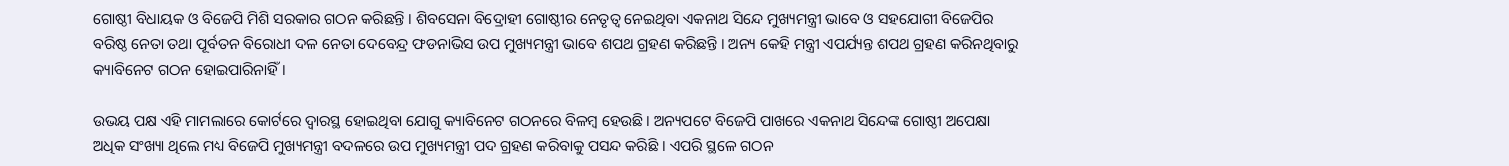ଗୋଷ୍ଠୀ ବିଧାୟକ ଓ ବିଜେପି ମିଶି ସରକାର ଗଠନ କରିଛନ୍ତି । ଶିବସେନା ବିଦ୍ରୋହୀ ଗୋଷ୍ଠୀର ନେତୃତ୍ବ ନେଇଥିବା ଏକନାଥ ସିନ୍ଦେ ମୁଖ୍ୟମନ୍ତ୍ରୀ ଭାବେ ଓ ସହଯୋଗୀ ବିଜେପିର ବରିଷ୍ଠ ନେତା ତଥା ପୂର୍ବତନ ବିରୋଧୀ ଦଳ ନେତା ଦେବେନ୍ଦ୍ର ଫଡନାଭିସ ଉପ ମୁଖ୍ୟମନ୍ତ୍ରୀ ଭାବେ ଶପଥ ଗ୍ରହଣ କରିଛନ୍ତି । ଅନ୍ୟ କେହି ମନ୍ତ୍ରୀ ଏପର୍ଯ୍ୟନ୍ତ ଶପଥ ଗ୍ରହଣ କରିନଥିବାରୁ କ୍ୟାବିନେଟ ଗଠନ ହୋଇପାରିନାହିଁ ।

ଉଭୟ ପକ୍ଷ ଏହି ମାମଲାରେ କୋର୍ଟରେ ଦ୍ବାରସ୍ଥ ହୋଇଥିବା ଯୋଗୁ କ୍ୟାବିନେଟ ଗଠନରେ ବିଳମ୍ବ ହେଉଛି । ଅନ୍ୟପଟେ ବିଜେପି ପାଖରେ ଏକନାଥ ସିନ୍ଦେଙ୍କ ଗୋଷ୍ଠୀ ଅପେକ୍ଷା ଅଧିକ ସଂଖ୍ୟା ଥିଲେ ମଧ୍ୟ ବିଜେପି ମୁଖ୍ୟମନ୍ତ୍ରୀ ବଦଳରେ ଉପ ମୁଖ୍ୟମନ୍ତ୍ରୀ ପଦ ଗ୍ରହଣ କରିବାକୁ ପସନ୍ଦ କରିଛି । ଏପରି ସ୍ଥଳେ ଗଠନ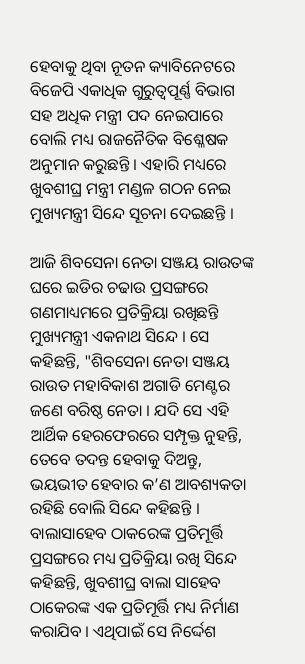ହେବାକୁ ଥିବା ନୂତନ କ୍ୟାବିନେଟରେ ବିଜେପି ଏକାଧିକ ଗୁରୁତ୍ବପୂର୍ଣ୍ଣ ବିଭାଗ ସହ ଅଧିକ ମନ୍ତ୍ରୀ ପଦ ନେଇପାରେ ବୋଲି ମଧ୍ୟ ରାଜନୈତିକ ବିଶ୍ଳେଷକ ଅନୁମାନ କରୁଛନ୍ତି । ଏହାରି ମଧ୍ୟରେ ଖୁବଶୀଘ୍ର ମନ୍ତ୍ରୀ ମଣ୍ଡଳ ଗଠନ ନେଇ ମୁଖ୍ୟମନ୍ତ୍ରୀ ସିନ୍ଦେ ସୂଚନା ଦେଇଛନ୍ତି ।

ଆଜି ଶିବସେନା ନେତା ସଞ୍ଜୟ ରାଉତଙ୍କ ଘରେ ଇଡିର ଚଢାଉ ପ୍ରସଙ୍ଗରେ ଗଣମାଧ୍ୟମରେ ପ୍ରତିକ୍ରିୟା ରଖିଛନ୍ତି ମୁଖ୍ୟମନ୍ତ୍ରୀ ଏକନାଥ ସିନ୍ଦେ । ସେ କହିଛନ୍ତି, "ଶିବସେନା ନେତା ସଞ୍ଜୟ ରାଉତ ମହାବିକାଶ ଅଗାଡି ମେଣ୍ଟର ଜଣେ ବରିଷ୍ଠ ନେତା । ଯଦି ସେ ଏହି ଆର୍ଥିକ ହେରଫେରରେ ସମ୍ପୃକ୍ତ ନୁହନ୍ତି, ତେବେ ତଦନ୍ତ ହେବାକୁ ଦିଅନ୍ତୁ, ଭୟଭୀତ ହେବାର କ’ଣ ଆବଶ୍ୟକତା ରହିଛି ବୋଲି ସିନ୍ଦେ କହିଛନ୍ତି । ବାଲାସାହେବ ଠାକରେଙ୍କ ପ୍ରତିମୂର୍ତ୍ତି ପ୍ରସଙ୍ଗରେ ମଧ୍ୟ ପ୍ରତିକ୍ରିୟା ରଖି ସିନ୍ଦେ କହିଛନ୍ତି, ଖୁବଶୀଘ୍ର ବାଲା ସାହେବ ଠାକେରଙ୍କ ଏକ ପ୍ରତିମୂର୍ତ୍ତି ମଧ୍ୟ ନିର୍ମାଣ କରାଯିବ । ଏଥିପାଇଁ ସେ ନିର୍ଦ୍ଦେଶ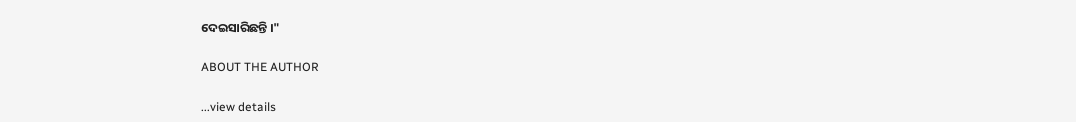ଦେଇସାରିଛନ୍ତି ।"

ABOUT THE AUTHOR

...view details